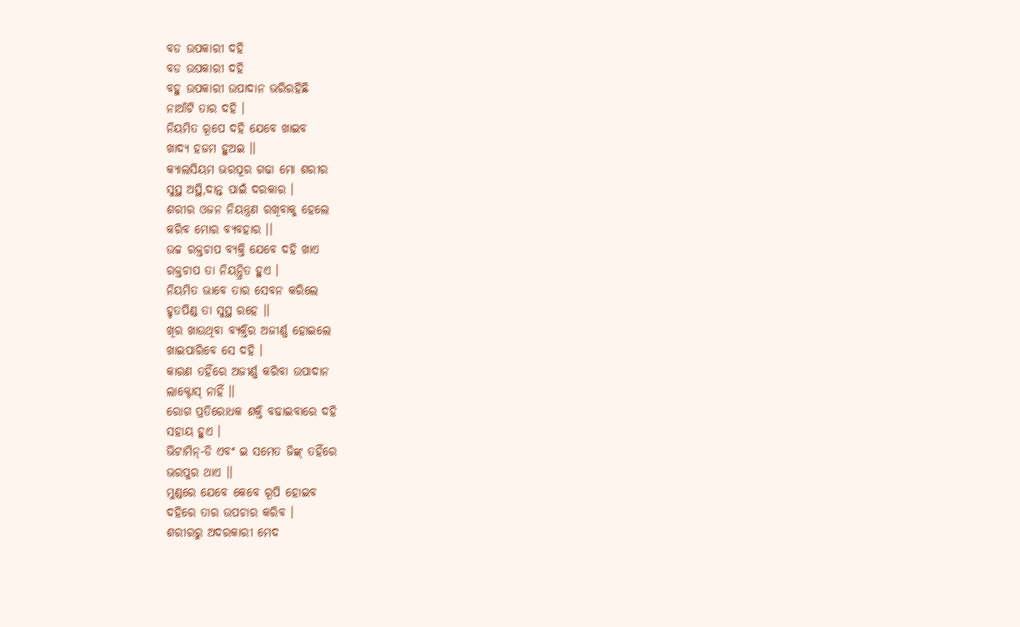ବଡ ଉପକାରୀ ଦହି
ବଡ ଉପକାରୀ ଦହି
ବହୁ ଉପକାରୀ ଉପାଦାନ ଭରିରହିଛି
ନାଆଁଟି ତାର ଦହି ।
ନିୟମିତ ରୂପେ ଦହି ଯେବେ ଖାଇବ
ଖାଦ୍ୟ ହଜମ ହୁଅଇ ।।
କ୍ୟାଲସିୟମ ଭରପୂର ଗଢା ମୋ ଶରୀର
ସୁସ୍ଥ ଅସ୍ଥି,ଦାନ୍ତ ପାଇଁ ଦରକାର ।
ଶରୀର ଓଜନ ନିୟନ୍ତ୍ରଣ ରଖିବାକୁ ହେଲେ
କରିବ ମୋର ବ୍ୟବହାର ।।
ଉଚ୍ଚ ରକ୍ତଚାପ ବ୍ୟକ୍ତି ଯେବେ ଦହି ଖାଏ
ରକ୍ତଚାପ ତା ନିୟନ୍ତ୍ରିତ ହୁଏ ।
ନିୟମିତ ଭାବେ ତାର ସେବନ କରିଲେ
ହୃତପିଣ୍ଡ ତା ସୁସ୍ଥ ରହେ ।।
ଖିର ଖାଉଥିବା ବ୍ୟକ୍ତିର ଅଜୀର୍ଣ୍ଣ ହୋଇଲେ
ଖାଇପାରିବେ ସେ ଦହି ।
କାରଣ ତହିଁରେ ଅଜୀର୍ଣ୍ଣ କରିବା ଉପାଦାନ
ଲାକ୍ଟୋସ୍ ନାହିଁ ।।
ରୋଗ ପ୍ରତିରୋଧକ ଶକ୍ତି ବଢାଇବାରେ ଦହି
ସହାୟ ହୁଏ ।
ଭିଟାମିନ୍-ଡି ଏବଂ ଇ ସମେତ ଜିଙ୍କ୍ ତହିଁରେ
ଭରପୁର ଥାଏ ।।
ମୁଣ୍ଡରେ ଯେବେ କେବେ ରୂପି ହୋଇବ
ଦହିରେ ତାର ଉପଚାର କରିବ ।
ଶରୀରରୁ ଅଦରକାରୀ ମେଦ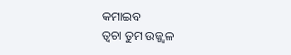କମାଇବ
ତ୍ବଚା ତୁମ ଉଜ୍ଜ୍ଵଳ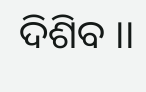ଦିଶିବ ।।